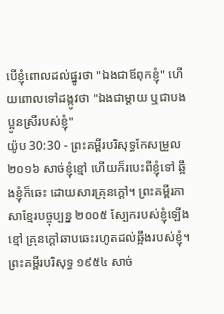បើខ្ញុំពោលដល់ផ្នូរថា "ឯងជាឪពុកខ្ញុំ" ហើយពោលទៅដង្កូវថា "ឯងជាម្តាយ ឬជាបងប្អូនស្រីរបស់ខ្ញុំ"
យ៉ូប 30:30 - ព្រះគម្ពីរបរិសុទ្ធកែសម្រួល ២០១៦ សាច់ខ្ញុំខ្មៅ ហើយក៏របេះពីខ្ញុំទៅ ឆ្អឹងខ្ញុំក៏ឆេះ ដោយសារគ្រុនក្តៅ។ ព្រះគម្ពីរភាសាខ្មែរបច្ចុប្បន្ន ២០០៥ ស្បែករបស់ខ្ញុំឡើងខ្មៅ គ្រុនក្ដៅឆាបឆេះរហូតដល់ឆ្អឹងរបស់ខ្ញុំ។ ព្រះគម្ពីរបរិសុទ្ធ ១៩៥៤ សាច់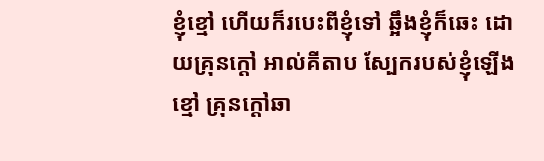ខ្ញុំខ្មៅ ហើយក៏របេះពីខ្ញុំទៅ ឆ្អឹងខ្ញុំក៏ឆេះ ដោយគ្រុនក្តៅ អាល់គីតាប ស្បែករបស់ខ្ញុំឡើងខ្មៅ គ្រុនក្ដៅឆា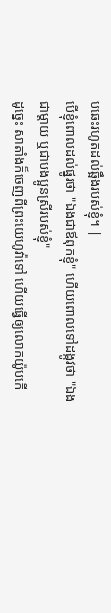បឆេះរហូតដល់ឆ្អឹងរបស់ខ្ញុំ។ |
បើខ្ញុំពោលដល់ផ្នូរថា "ឯងជាឪពុកខ្ញុំ" ហើយពោលទៅដង្កូវថា "ឯងជាម្តាយ ឬជាបងប្អូនស្រីរបស់ខ្ញុំ"
ដូច្នេះ សាតាំងក៏ចេញពីព្រះយេហូវ៉ាទៅ ហើយធ្វើឲ្យលោកយ៉ូបកើ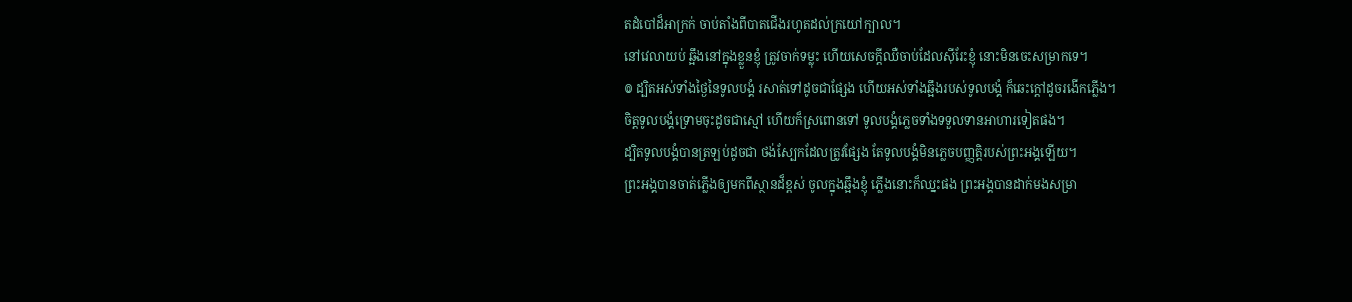តដំបៅដ៏អាក្រក់ ចាប់តាំងពីបាតជើងរហូតដល់ក្រយៅក្បាល។
នៅវេលាយប់ ឆ្អឹងនៅក្នុងខ្លួនខ្ញុំ ត្រូវចាក់ទម្លុះ ហើយសេចក្ដីឈឺចាប់ដែលស៊ីរែះខ្ញុំ នោះមិនចេះសម្រាកទេ។
៙ ដ្បិតអស់ទាំងថ្ងៃនៃទូលបង្គំ រសាត់ទៅដូចជាផ្សែង ហើយអស់ទាំងឆ្អឹងរបស់ទូលបង្គំ ក៏ឆេះក្តៅដូចរងើកភ្លើង។
ចិត្តទូលបង្គំទ្រោមចុះដូចជាស្មៅ ហើយក៏ស្រពោនទៅ ទូលបង្គំភ្លេចទាំងទទួលទានអាហារទៀតផង។
ដ្បិតទូលបង្គំបានត្រឡប់ដូចជា ថង់ស្បែកដែលត្រូវផ្សែង តែទូលបង្គំមិនភ្លេចបញ្ញត្តិរបស់ព្រះអង្គឡើយ។
ព្រះអង្គបានចាត់ភ្លើងឲ្យមកពីស្ថានដ៏ខ្ពស់ ចូលក្នុងឆ្អឹងខ្ញុំ ភ្លើងនោះក៏ឈ្នះផង ព្រះអង្គបានដាក់មងសម្រា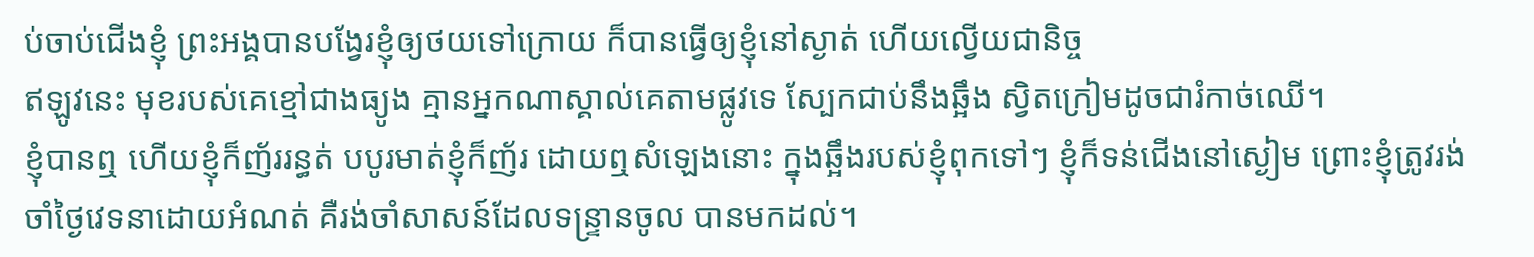ប់ចាប់ជើងខ្ញុំ ព្រះអង្គបានបង្វែរខ្ញុំឲ្យថយទៅក្រោយ ក៏បានធ្វើឲ្យខ្ញុំនៅស្ងាត់ ហើយល្វើយជានិច្ច
ឥឡូវនេះ មុខរបស់គេខ្មៅជាងធ្យូង គ្មានអ្នកណាស្គាល់គេតាមផ្លូវទេ ស្បែកជាប់នឹងឆ្អឹង ស្វិតក្រៀមដូចជារំកាច់ឈើ។
ខ្ញុំបានឮ ហើយខ្ញុំក៏ញ័ររន្ធត់ បបូរមាត់ខ្ញុំក៏ញ័រ ដោយឮសំឡេងនោះ ក្នុងឆ្អឹងរបស់ខ្ញុំពុកទៅៗ ខ្ញុំក៏ទន់ជើងនៅស្ងៀម ព្រោះខ្ញុំត្រូវរង់ចាំថ្ងៃវេទនាដោយអំណត់ គឺរង់ចាំសាសន៍ដែលទន្ទ្រានចូល បានមកដល់។